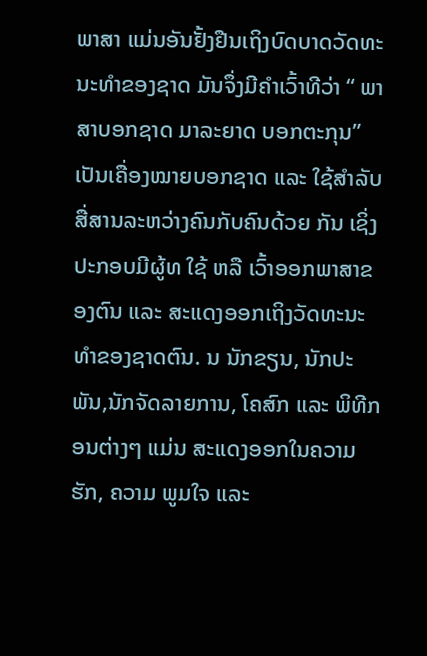ພາສາ ແມ່ນອັນຢັ້ງຢືນເຖິງບົດບາດວັດທະ ນະທໍາຂອງຊາດ ມັນຈຶ່ງມີຄໍາເວົ້າທີວ່າ “ ພາສາບອກຊາດ ມາລະຍາດ ບອກຕະກຸນ” ເປັນເຄື່ອງໝາຍບອກຊາດ ແລະ ໃຊ້ສໍາລັບສື່ສານລະຫວ່າງຄົນກັບຄົນດ້ວຍ ກັນ ເຊິ່ງປະກອບມີຜູ້ທ ໃຊ້ ຫລື ເວົ້າອອກພາສາຂອງຕົນ ແລະ ສະແດງອອກເຖິງວັດທະນະທໍາຂອງຊາດຕົນ. ນ ນັກຂຽນ, ນັກປະພັນ,ນັກຈັດລາຍການ, ໂຄສົກ ແລະ ພິທີກອນຕ່າງໆ ແມ່ນ ສະແດງອອກໃນຄວາມຮັກ, ຄວາມ ພູມໃຈ ແລະ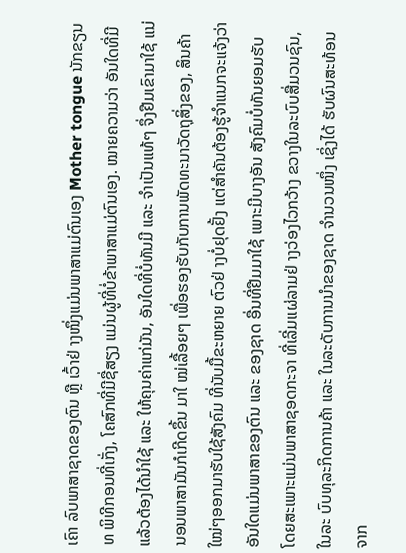ເຄົາ ລົບພາສາຊາດຂອງຕົນ ຫຼື ເວົ້າຢ່ າງໜຶ່ງແມ່ນພາສາແມ່ຕົນເອງ Mother tongue ນັກຂຽນທ ພິທີກອນທີ່ເກັ່ງ, ໂຄສົກທີ່ມີຊື່ສຽງ ແມ່ນຜູ້ທີ່ບໍ່ຂ້າພາສາແມ່ຕົນເອງ. ໝາຍຄວາມວ່າ ອັນໃດທີ່ມີແລ້ວຕ້ອງໄດ້ນໍາໃຊ້ ແລະ ໃຫ້ຄຸນຄ່າແກ່ມັນ, ອັນໃດທີ່ບໍ່ທັນມີ ແລະ ຈໍາເປັນແທ້ໆ ຈຶ່ງຢືມເຂົາມາໃຊ້ ແນ່ນອນພາສາມັນກໍເກີດຂຶ້ນ ມາໃ ໝ່ເລື້ອຍໆ ເພື່ອຮອງຮັບກັບການພັດທະນາວັດຖຸສິ່ງຂອງ, ສິນຄ້າໃໝ່ໆອອກມາຮັບໃຊ້ສັງຄົມ ທີ່ນັບມື້ຂະຫຍາຍ ຕົວຢ່ າງບໍ່ຢຸດຢັ້ງ ແຕ່ສໍາຄັນຕ້ອງຮູ້ຈໍາແນກຈະແຈ້ງວ່າ ອັນໃດແມ່ນພາສາຂອງຕົນ ແລະ ຂອງຊາດ ອື່ນທີ່ຢືມມາໃຊ້ ເພາະມີບາງອັນ ສັງຄົມບໍ່ທັນຍອມຮັບ ໂດຍສະເພາະແມ່ນພາສາຊອດກະຈາ ທີ່ເລີ່ມແຜ່ລາມຢ່ າງວ່ອງໄວກວ້າງ ຂວາງໃນລະບົບສື່ມວນຊົນ, ໃນລະ ບົບທຸລະກິດການຄ້າ ແລະ ໃນລະດັບການນໍາຂອງຊາດ ຈໍານວນໜຶ່ງ ເຊິ່ງໄດ້ ຮັບຜົນສະທ້ອນຈາກ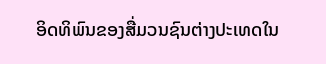ອິດທິພົນຂອງສື່ມວນຊົນຕ່າງປະເທດໃນ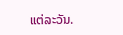ແຕ່ລະວັນ.